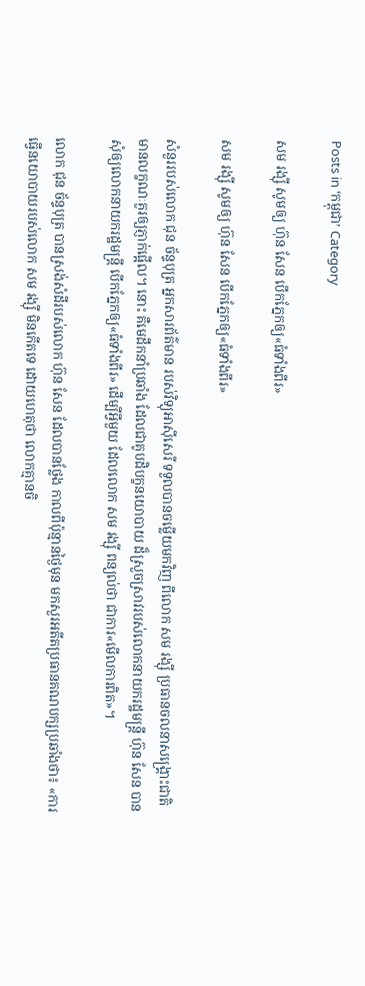Posts in ‘កម្ពុជា’ Category

សម រង្ស៊ី សូមឲ្យ ហ៊ុន សែន បើកភ្នែកឲ្យ«ធំទាំងពីរ»

សម រង្ស៊ី សូមឲ្យ ហ៊ុន សែន បើកភ្នែកឲ្យ«ធំទាំងពីរ»

សំនួររបស់លោក ជុន ច័ន្ទបុត្រ អ្នកសារព័ត៌មាន របស់វិទ្យុអាស៊ីសេរី ទទួលបានចម្លើយមកវិញ ពីលោក សម រង្ស៊ី ប្រធានចលនាសង្គ្រោះជាតិ មានលក្ខណៈគួរឲ្យភ្ញាក់ផ្អើល។ នោះ គឺមេដឹកនាំប្រឆាំង ដែលជាគូបដិបក្ខនយោបាយ ដ៏ស្រួចស្រាវរបស់លោកនាយករដ្ឋមន្ត្រី ហ៊ុន សែន បានសុំឲ្យលោកនាយករដ្ឋមន្ត្រី បើកភ្នែកឲ្យ«ធំទាំងពីរ» ដើម្បីអ្វីមួយ ដែលលោក សម រង្ស៊ី ពន្យល់ថា ជាការ«មើលការពិត»។

លោក ជុន ច័ន្ទបុត្រ បានស្រង់សំដីរបស់លោក ហ៊ុន សែន ដែលបានថ្លែង កាលពីប៉ុន្មានថ្ងៃមុន មកសួរអតីតប្រធានគណបក្សប្រឆាំងថា៖ «ការធ្វើនយោបាយរបស់លោក សម រង្ស៊ី មិនកើតទេ ដោយហេតុថា លោកគ្មានចិ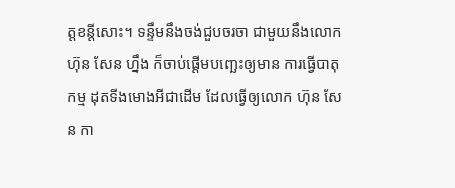ត្តខន្តីសោះ។ ទន្ទឹមនឹងចង់ជួបចរចា ជាមួយនឹងលោក ហ៊ុន សែន ហ្នឹង ក៏ចាប់ផ្ដើមបញ្ឆេះឲ្យមាន ការធ្វើបាតុកម្ម ដុតទីងមោងអីជាដើម ដែលធ្វើឲ្យលោក ហ៊ុន សែន កា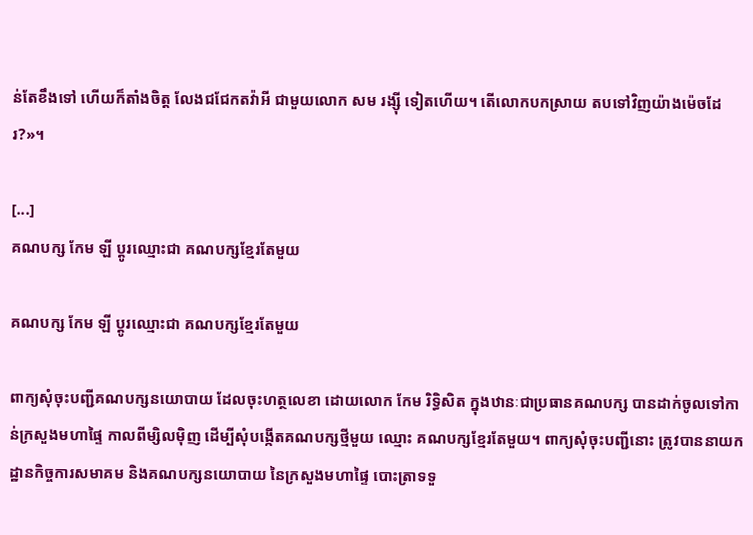ន់តែខឹងទៅ ហើយក៏តាំងចិត្ត លែងជជែកតវ៉ាអី ជាមួយលោក សម រង្ស៊ី ទៀតហើយ។ តើលោកបកស្រាយ តបទៅវិញយ៉ាងម៉េចដែរ?»។

[...]
គណបក្ស កែម ឡី ប្តូរឈ្មោះជា គណបក្សខ្មែរតែមួយ

គណបក្ស កែម ឡី ប្តូរឈ្មោះជា គណបក្សខ្មែរតែមួយ

ពាក្យសុំចុះបញ្ជីគណបក្សនយោបាយ ដែលចុះហត្ថលេខា ដោយលោក កែម រិទ្ធិសិត ក្នុងឋានៈជាប្រធានគណបក្ស បានដាក់ចូលទៅកាន់ក្រសួងមហាផ្ទៃ កាលពីម្សិលម៉ិញ ដើម្បីសុំបង្កើតគណបក្សថ្មីមួយ ឈ្មោះ គណបក្សខ្មែរតែមួយ។ ពាក្យសុំចុះបញ្ជីនោះ ត្រូវបាននាយកដ្ឋានកិច្ចការសមាគម និងគណបក្សនយោបាយ នៃក្រសួងមហាផ្ទៃ បោះត្រាទទួ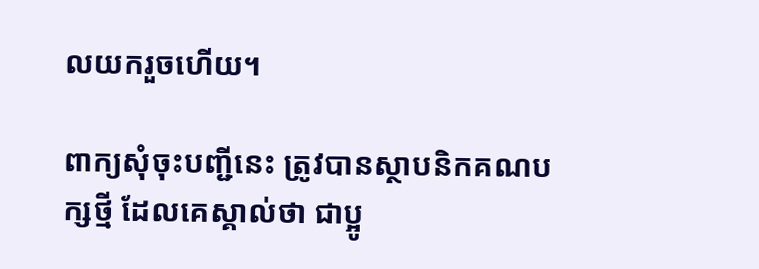លយករួចហើយ។

ពាក្យសុំចុះបញ្ជីនេះ ត្រូវបានស្ថាបនិកគណបក្សថ្មី ដែលគេស្គាល់ថា ជាប្អូ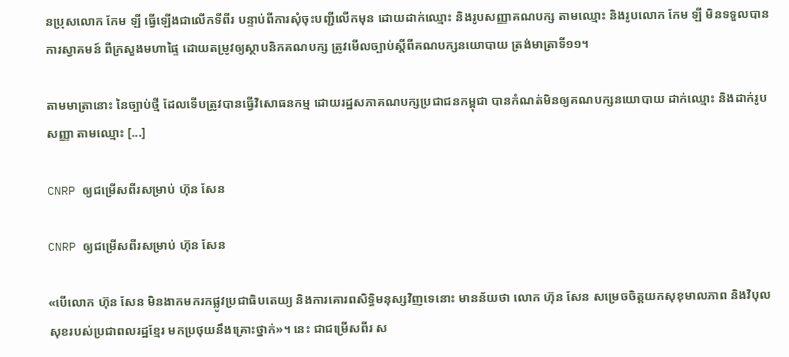នប្រុសលោក កែម ឡី ធ្វើឡើងជាលើកទីពីរ បន្ទាប់ពីការសុំចុះបញ្ជីលើកមុន ដោយដាក់ឈ្មោះ និងរូបសញ្ញាគណបក្ស តាមឈ្មោះ និងរូបលោក កែម ឡី មិនទទួលបានការស្វាគមន៍ ពីក្រសួងមហាផ្ទៃ ដោយតម្រូវឲ្យស្ថាបនិកគណបក្ស ត្រូវមើលច្បាប់ស្ដីពីគណបក្សនយោបាយ ត្រង់មាត្រាទី១១។

តាមមាត្រានោះ នៃច្បាប់ថ្មី ដែលទើបត្រូវបានធ្វើវិសោធនកម្ម ដោយរដ្ឋសភាគណបក្សប្រជាជនកម្ពុជា បានកំណត់មិនឲ្យគណបក្សនយោបាយ ដាក់ឈ្មោះ និងដាក់រូបសញ្ញា តាមឈ្មោះ [...]

CNRP ឲ្យជម្រើសពីរសម្រាប់ ហ៊ុន សែន

CNRP ឲ្យជម្រើសពីរសម្រាប់ ហ៊ុន សែន

«បើលោក ហ៊ុន សែន មិនងាកមករកផ្លូវប្រជាធិបតេយ្យ និងការគោរពសិទ្ធិមនុស្សវិញទេនោះ មានន័យថា លោក ហ៊ុន សែន សម្រេចចិត្តយកសុខុមាលភាព និងវិបុលសុខរបស់ប្រជាពលរដ្ឋខ្មែរ មកប្រថុយនឹងគ្រោះថ្នាក់»។ នេះ ជាជម្រើសពីរ ស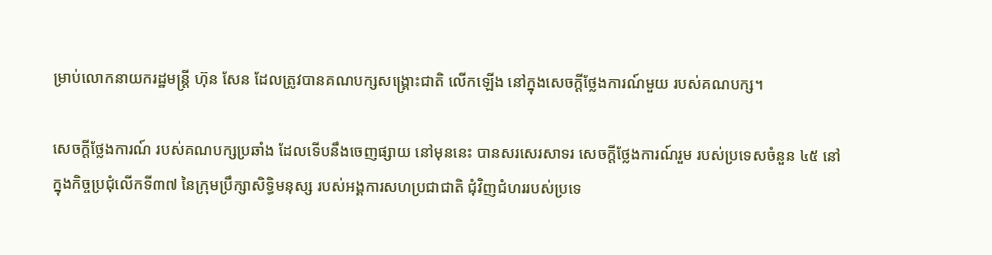ម្រាប់លោកនាយករដ្ឋមន្ត្រី ហ៊ុន សែន ដែលត្រូវបានគណបក្សសង្គ្រោះជាតិ លើកឡើង នៅក្នុងសេចក្ដីថ្លែងការណ៍មួយ របស់គណបក្ស។

សេចក្ដីថ្លែងការណ៍ របស់គណបក្សប្រឆាំង ដែលទើបនឹងចេញផ្សាយ នៅមុននេះ បានសរសេរសាទរ សេចក្ដីថ្លែងការណ៍រួម របស់ប្រទេសចំនួន ៤៥ នៅក្នុងកិច្ចប្រជុំលើកទី៣៧ នៃក្រុមប្រឹក្សាសិទ្ធិមនុស្ស របស់អង្គការសហប្រជាជាតិ ជុំវិញជំហររបស់ប្រទេ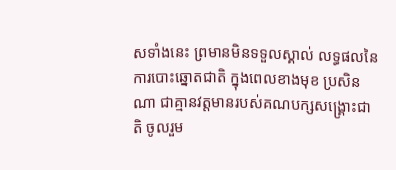សទាំងនេះ ព្រមានមិនទទួលស្គាល់ លទ្ធផលនៃការបោះឆ្នោតជាតិ ក្នុងពេលខាងមុខ ប្រសិនណា ជាគ្មានវត្តមានរបស់គណបក្សសង្គ្រោះជាតិ ចូលរួម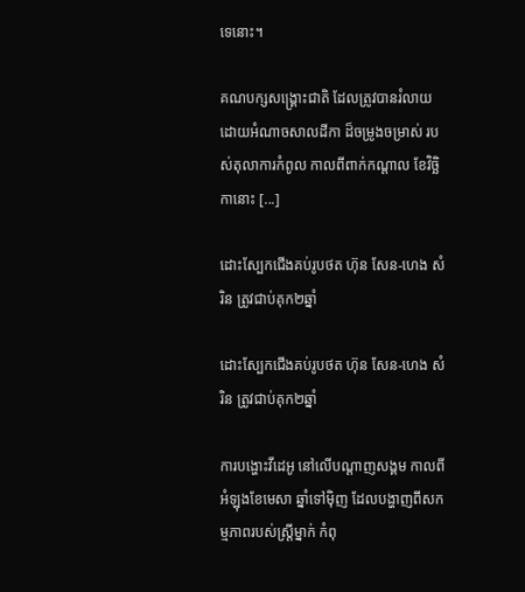ទេនោះ។

គណបក្សសង្គ្រោះជាតិ ដែលត្រូវបានរំលាយ ដោយអំណាចសាលដីកា ដ៏ចម្រូងចម្រាស់ របស់តុលាការកំពូល កាលពីពាក់កណ្ដាល ខែវិច្ឆិកានោះ [...]

ដោះស្បែកជើងគប់រូបថត ហ៊ុន សែន-ហេង សំរិន ត្រូវជាប់គុក២ឆ្នាំ

ដោះស្បែកជើងគប់រូបថត ហ៊ុន សែន-ហេង សំរិន ត្រូវជាប់គុក២ឆ្នាំ

ការបង្ហោះវីដេអូ នៅលើបណ្ដាញសង្គម កាលពីអំឡុងខែមេសា ឆ្នាំទៅម៉ិញ ដែលបង្ហាញពីសកម្មភាពរបស់ស្ត្រីម្នាក់ កំពុ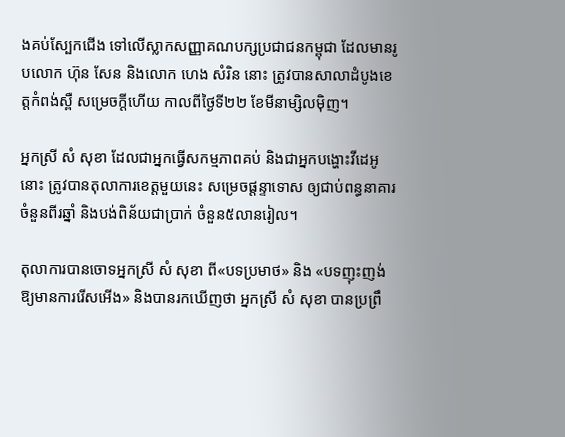ងគប់ស្បែកជើង ទៅលើស្លាកសញ្ញាគណបក្សប្រជាជនកម្ពុជា ដែលមានរូបលោក ហ៊ុន សែន និងលោក ហេង សំរិន នោះ ត្រូវបានសាលាដំបូងខេត្តកំពង់ស្ពឺ សម្រេចក្ដីហើយ កាលពីថ្ងៃទី២២ ខែមីនាម្សិលម៉ិញ។

អ្នកស្រី សំ សុខា ដែលជាអ្នកធ្វើសកម្មភាពគប់ និងជាអ្នកបង្ហោះវីដេអូនោះ ត្រូវបានតុលាការខេត្តមួយនេះ សម្រេចផ្ដន្ទាទោស ឲ្យជាប់ពន្ធនាគារ ចំនួនពីរឆ្នាំ និងបង់ពិន័យជាប្រាក់ ចំនួន៥លានរៀល។

តុលាការបានចោទអ្នកស្រី សំ សុខា ពី«បទប្រមាថ» និង «បទញុះញង់ ឱ្យមានការរើសអើង» និងបានរកឃើញថា អ្នកស្រី សំ សុខា បានប្រព្រឹ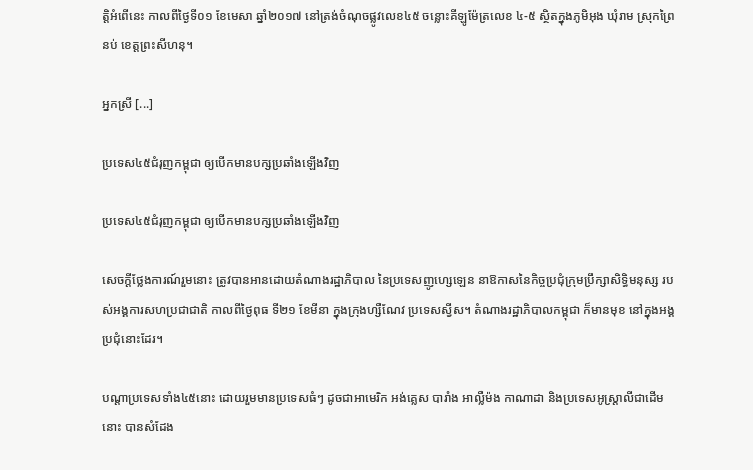ត្តិអំពើនេះ កាលពីថ្ងៃទី០១ ខែមេសា ឆ្នាំ២០១៧ នៅត្រង់ចំណុចផ្លូវលេខ៤៥ ចន្លោះគីឡូម៉ែត្រលេខ ៤-៥ ស្ថិតក្នុងភូមិអុង ឃុំរាម ស្រុកព្រៃនប់ ខេត្តព្រះសីហនុ។

អ្នកស្រី [...]

ប្រទេស៤៥ជំរុញកម្ពុជា ឲ្យបើកមានបក្សប្រឆាំងឡើងវិញ

ប្រទេស៤៥ជំរុញកម្ពុជា ឲ្យបើកមានបក្សប្រឆាំងឡើងវិញ

សេចក្ដីថ្លែងការណ៍រួមនោះ ត្រូវបានអានដោយតំណាងរដ្ឋាភិបាល នៃប្រទេសញូហ្សេឡេន នាឱកាសនៃកិច្ចប្រជុំក្រុមប្រឹក្សាសិទ្ធិមនុស្ស របស់អង្គការសហប្រជាជាតិ កាលពីថ្ងៃពុធ ទី២១ ខែមីនា ក្នុងក្រុងហ្សឺណែវ ប្រទេសស្វីស។ តំណាងរដ្ឋាភិបាលកម្ពុជា ក៏មានមុខ នៅក្នុងអង្គប្រជុំនោះដែរ។

បណ្ដាប្រទេសទាំង៤៥នោះ ដោយរួមមានប្រទេសធំៗ ដូចជាអាមេរិក អង់គ្លេស បារាំង អាល្លឺម៉ង កាណាដា និងប្រទេសអូស្ត្រាលីជាដើមនោះ បានសំដែង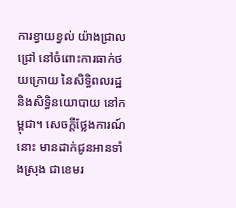ការខ្វាយខ្វល់ យ៉ាងជ្រាលជ្រៅ នៅចំពោះការធាក់ថយក្រោយ នៃសិទ្ធិពលរដ្ឋ និងសិទ្ធិនយោបាយ នៅកម្ពុជា។ សេចក្ដីថ្លែងការណ៍នោះ មានដាក់ជូនអានទាំងស្រុង ជាខេមរ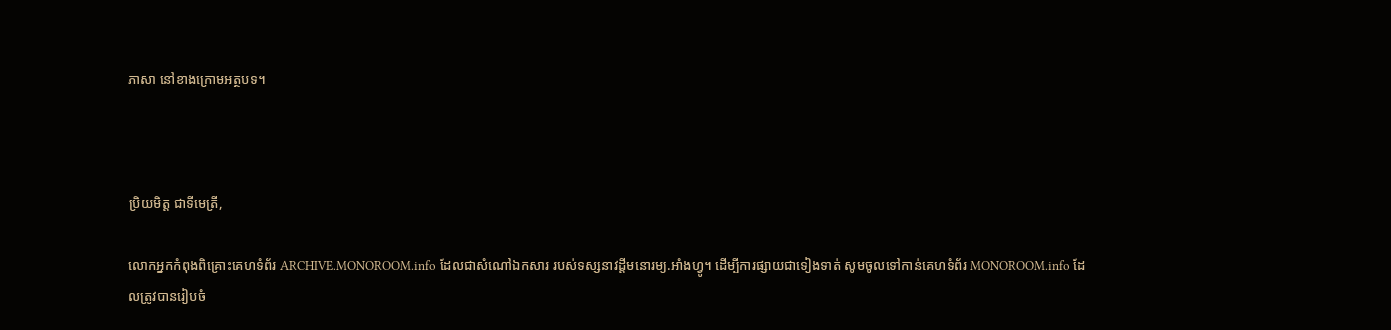ភាសា នៅខាងក្រោមអត្ថបទ។



ប្រិយមិត្ត ជាទីមេត្រី,

លោកអ្នកកំពុងពិគ្រោះគេហទំព័រ ARCHIVE.MONOROOM.info ដែលជាសំណៅឯកសារ របស់ទស្សនាវដ្ដីមនោរម្យ.អាំងហ្វូ។ ដើម្បីការផ្សាយជាទៀងទាត់ សូមចូលទៅកាន់គេហទំព័រ MONOROOM.info ដែលត្រូវបានរៀបចំ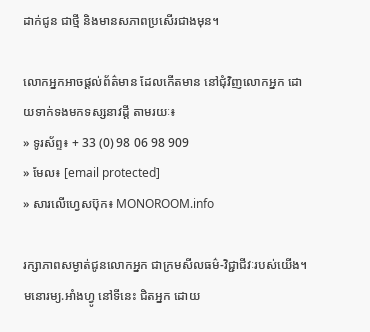ដាក់ជូន ជាថ្មី និងមានសភាពប្រសើរជាងមុន។

លោកអ្នកអាចផ្ដល់ព័ត៌មាន ដែលកើតមាន នៅជុំវិញលោកអ្នក ដោយទាក់ទងមកទស្សនាវដ្ដី តាមរយៈ៖
» ទូរស័ព្ទ៖ + 33 (0) 98 06 98 909
» មែល៖ [email protected]
» សារលើហ្វេសប៊ុក៖ MONOROOM.info

រក្សាភាពសម្ងាត់ជូនលោកអ្នក ជាក្រមសីលធម៌-វិជ្ជាជីវៈរបស់យើង។ មនោរម្យ.អាំងហ្វូ នៅទីនេះ ជិតអ្នក ដោយ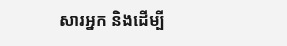សារអ្នក និងដើម្បី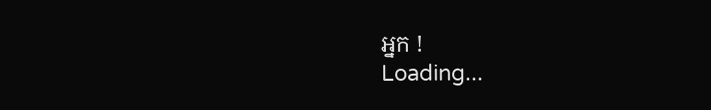អ្នក !
Loading...